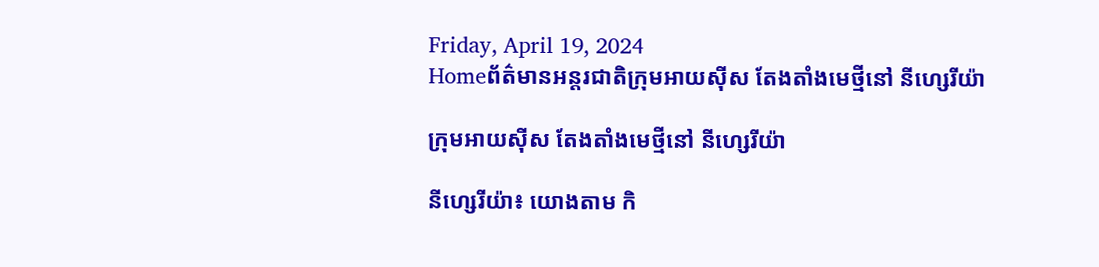Friday, April 19, 2024
Homeព័ត៌មានអន្តរជាតិក្រុមអាយស៊ីស តែងតាំងមេថ្មីនៅ នីហ្សេរីយ៉ា

ក្រុមអាយស៊ីស តែងតាំងមេថ្មីនៅ នីហ្សេរីយ៉ា

នីហ្សេរីយ៉ា៖ យោងតាម កិ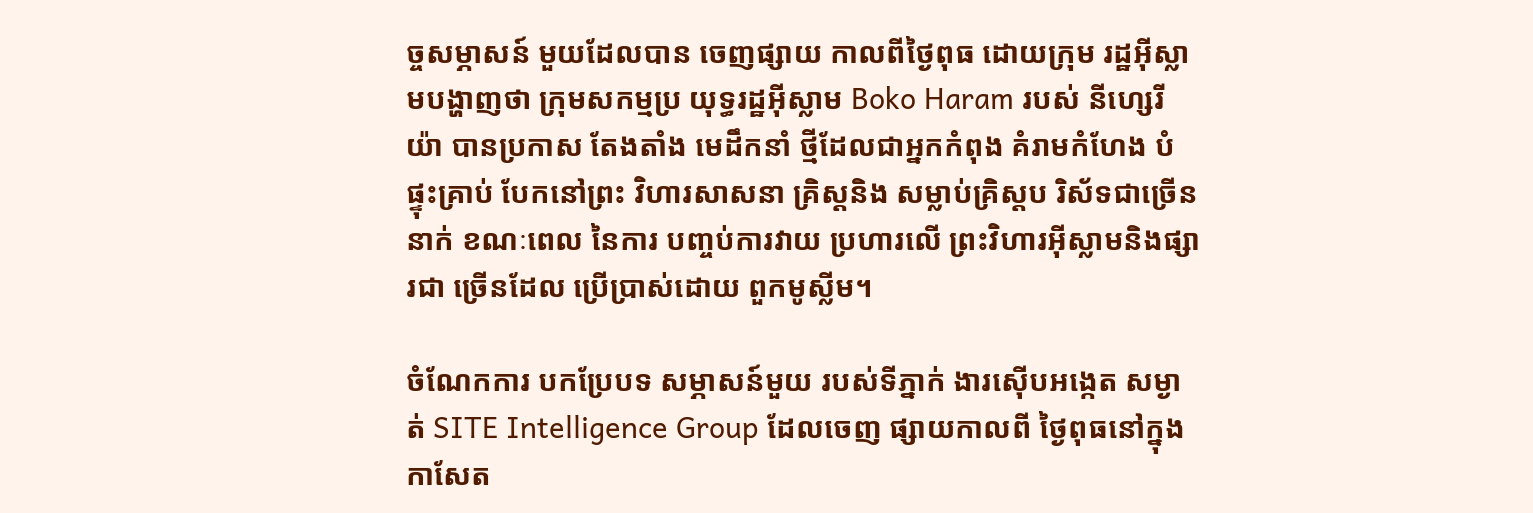ច្ចសម្ភាសន៍ មួយដែលបាន ចេញផ្សាយ កាលពីថ្ងៃពុធ ដោយក្រុម រដ្ឋអ៊ីស្លាមបង្ហាញថា ក្រុមសកម្មប្រ យុទ្ធរដ្ឋអ៊ីស្លាម Boko Haram របស់ នីហ្សេរីយ៉ា បានប្រកាស តែងតាំង មេដឹកនាំ ថ្មីដែលជាអ្នកកំពុង គំរាមកំហែង បំផ្ទុះគ្រាប់ បែកនៅព្រះ វិហារសាសនា គ្រិស្តនិង សម្លាប់គ្រិស្តប រិស័ទជាច្រើន នាក់ ខណៈពេល នៃការ បញ្ចប់ការវាយ ប្រហារលើ ព្រះវិហារអ៊ីស្លាមនិងផ្សារជា ច្រើនដែល ប្រើប្រាស់ដោយ ពួកមូស្លីម។

ចំណែកការ បកប្រែបទ សម្ភាសន៍មួយ របស់ទីភ្នាក់ ងារស៊ើបអង្កេត សម្ងាត់ SITE Intelligence Group ដែលចេញ ផ្សាយកាលពី ថ្ងៃពុធនៅក្នុង កាសែត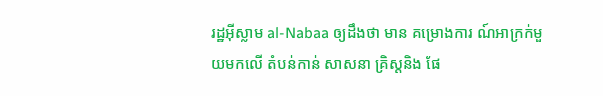រដ្ឋអ៊ីស្លាម al-Nabaa ឲ្យដឹងថា មាន គម្រោងការ ណ៍អាក្រក់មួយមកលើ តំបន់កាន់ សាសនា គ្រិស្តនិង ផែ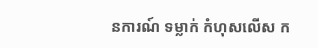នការណ៍ ទម្លាក់ កំហុសលើស ក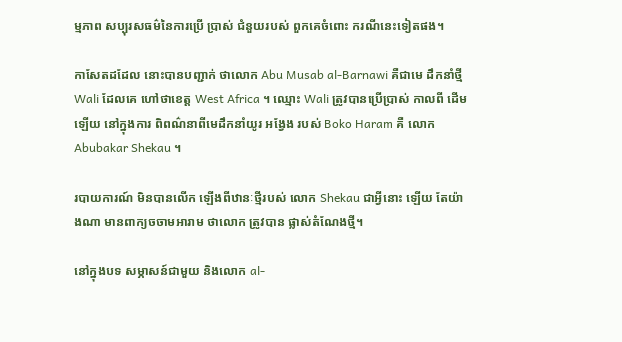ម្មភាព សប្បុរសធម៌នៃការប្រើ ប្រាស់ ជំនួយរបស់ ពួកគេចំពោះ ករណីនេះទៀតផង។

កាសែតដដែល នោះបានបញ្ជាក់ ថាលោក Abu Musab al-Barnawi គឺជាមេ ដឹកនាំថ្មី Wali ដែលគេ ហៅថាខេត្ត West Africa ។ ឈ្មោះ Wali ត្រូវបានប្រើប្រាស់ កាលពី ដើមឡើយ នៅក្នុងការ ពិពណ៌នាពីមេដឹកនាំយូរ អង្វែង របស់ Boko Haram គឺ លោក Abubakar Shekau ។

របាយការណ៍ មិនបានលើក ឡើងពីឋានៈថ្មីរបស់ លោក Shekau ជាអ្វីនោះ ឡើយ តែយ៉ាងណា មានពាក្យចចាមអារាម ថាលោក ត្រូវបាន ផ្លាស់តំណែងថ្មី។

នៅក្នុងបទ សម្ភាសន៍ជាមួយ និងលោក al-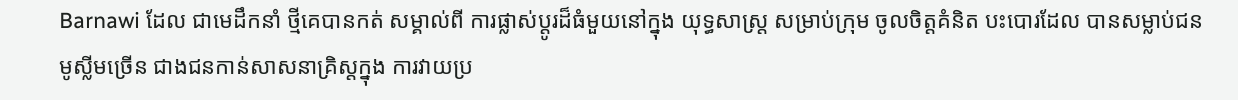Barnawi ដែល ជាមេដឹកនាំ ថ្មីគេបានកត់ សម្គាល់ពី ការផ្លាស់ប្តូរដ៏ធំមួយនៅក្នុង យុទ្ធសាស្ត្រ សម្រាប់ក្រុម ចូលចិត្តគំនិត បះបោរដែល បានសម្លាប់ជន មូស្លីមច្រើន ជាងជនកាន់សាសនាគ្រិស្តក្នុង ការវាយប្រ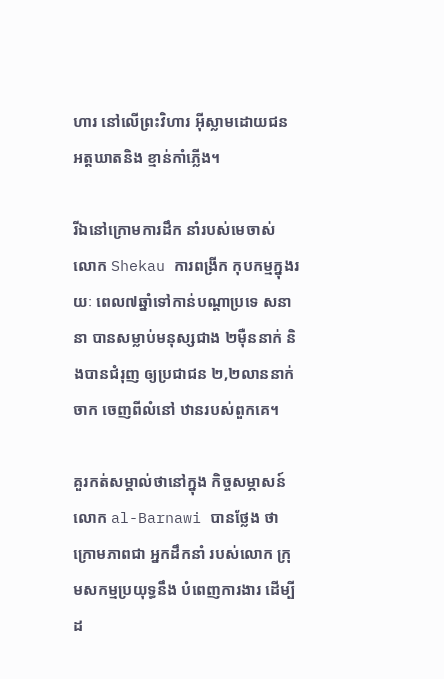ហារ នៅលើព្រះវិហារ អ៊ីស្លាមដោយជន អត្តឃាតនិង ខ្មាន់កាំភ្លើង។

រីឯនៅក្រោមការដឹក នាំរបស់មេចាស់ លោក Shekau ការពង្រីក កុបកម្មក្នុងរយៈ ពេល៧ឆ្នាំទៅកាន់បណ្តាប្រទេ សនានា បានសម្លាប់មនុស្សជាង ២ម៉ឺននាក់ និងបានជំរុញ ឲ្យប្រជាជន ២,២លាននាក់ចាក ចេញពីលំនៅ ឋានរបស់ពួកគេ។

គួរកត់សម្គាល់ថានៅក្នុង កិច្ចសម្ភាសន៍ លោក al-Barnawi បានថ្លែង ថាក្រោមភាពជា អ្នកដឹកនាំ របស់លោក ក្រុមសកម្មប្រយុទ្ធនឹង បំពេញការងារ ដើម្បីដ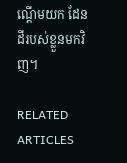ណ្តើមយក ដែនដីរបស់ខ្លួនមកវិញ។

RELATED ARTICLES